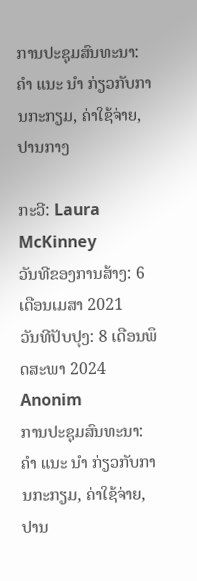ການປະຊຸມສົນທະນາ: ຄຳ ແນະ ນຳ ກ່ຽວກັບການກະກຽມ, ຄ່າໃຊ້ຈ່າຍ, ປານກາງ

ກະວີ: Laura McKinney
ວັນທີຂອງການສ້າງ: 6 ເດືອນເມສາ 2021
ວັນທີປັບປຸງ: 8 ເດືອນພຶດສະພາ 2024
Anonim
ການປະຊຸມສົນທະນາ: ຄຳ ແນະ ນຳ ກ່ຽວກັບການກະກຽມ, ຄ່າໃຊ້ຈ່າຍ, ປານ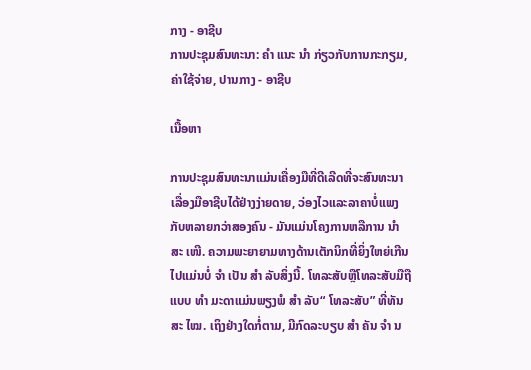ກາງ - ອາຊີບ
ການປະຊຸມສົນທະນາ: ຄຳ ແນະ ນຳ ກ່ຽວກັບການກະກຽມ, ຄ່າໃຊ້ຈ່າຍ, ປານກາງ - ອາຊີບ

ເນື້ອຫາ

ການປະຊຸມສົນທະນາແມ່ນເຄື່ອງມືທີ່ດີເລີດທີ່ຈະສົນທະນາເລື່ອງມືອາຊີບໄດ້ຢ່າງງ່າຍດາຍ, ວ່ອງໄວແລະລາຄາບໍ່ແພງກັບຫລາຍກວ່າສອງຄົນ - ມັນແມ່ນໂຄງການຫລືການ ນຳ ສະ ເໜີ. ຄວາມພະຍາຍາມທາງດ້ານເຕັກນິກທີ່ຍິ່ງໃຫຍ່ເກີນໄປແມ່ນບໍ່ ຈຳ ເປັນ ສຳ ລັບສິ່ງນີ້. ໂທລະສັບຫຼືໂທລະສັບມືຖືແບບ ທຳ ມະດາແມ່ນພຽງພໍ ສຳ ລັບ“ ໂທລະສັບ” ທີ່ທັນສະ ໄໝ. ເຖິງຢ່າງໃດກໍ່ຕາມ, ມີກົດລະບຽບ ສຳ ຄັນ ຈຳ ນ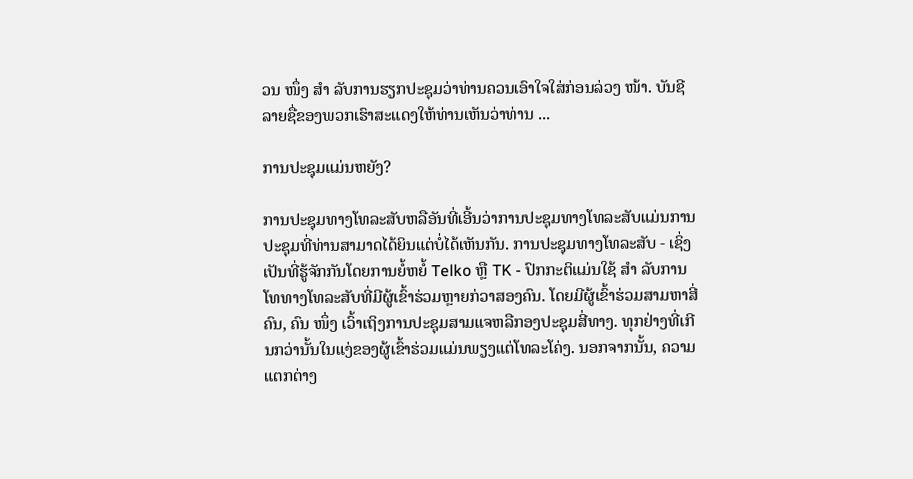ວນ ໜຶ່ງ ສຳ ລັບການຮຽກປະຊຸມວ່າທ່ານຄວນເອົາໃຈໃສ່ກ່ອນລ່ວງ ໜ້າ. ບັນຊີລາຍຊື່ຂອງພວກເຮົາສະແດງໃຫ້ທ່ານເຫັນວ່າທ່ານ ...

ການປະຊຸມແມ່ນຫຍັງ?

ການປະຊຸມທາງໂທລະສັບຫລືອັນທີ່ເອີ້ນວ່າການປະຊຸມທາງໂທລະສັບແມ່ນການປະຊຸມທີ່ທ່ານສາມາດໄດ້ຍິນແຕ່ບໍ່ໄດ້ເຫັນກັນ. ການປະຊຸມທາງໂທລະສັບ - ເຊິ່ງເປັນທີ່ຮູ້ຈັກກັນໂດຍການຍໍ້ຫຍໍ້ Telko ຫຼື TK - ປົກກະຕິແມ່ນໃຊ້ ສຳ ລັບການໂທທາງໂທລະສັບທີ່ມີຜູ້ເຂົ້າຮ່ວມຫຼາຍກ່ວາສອງຄົນ. ໂດຍມີຜູ້ເຂົ້າຮ່ວມສາມຫາສີ່ຄົນ, ຄົນ ໜຶ່ງ ເວົ້າເຖິງການປະຊຸມສາມແຈຫລືກອງປະຊຸມສີ່ທາງ. ທຸກຢ່າງທີ່ເກີນກວ່ານັ້ນໃນແງ່ຂອງຜູ້ເຂົ້າຮ່ວມແມ່ນພຽງແຕ່ໂທລະໂຄ່ງ. ນອກຈາກນັ້ນ, ຄວາມແຕກຕ່າງ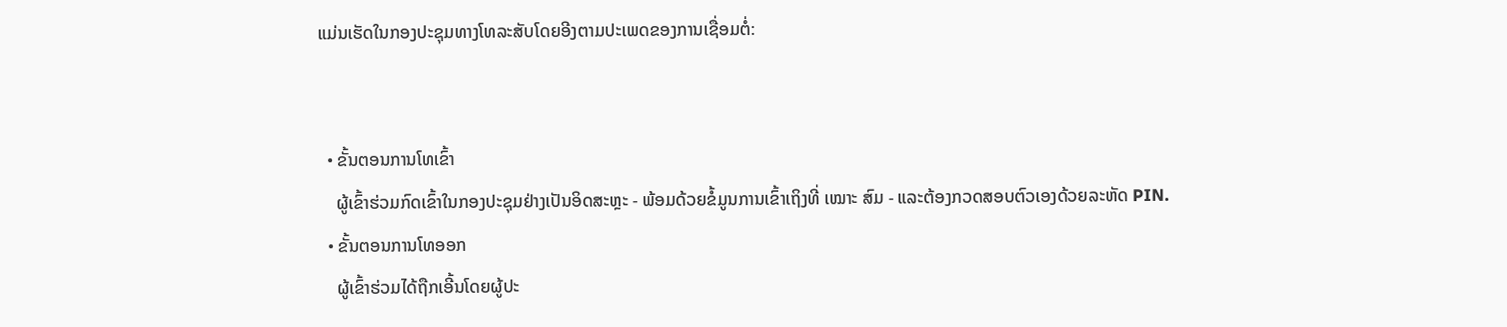ແມ່ນເຮັດໃນກອງປະຊຸມທາງໂທລະສັບໂດຍອີງຕາມປະເພດຂອງການເຊື່ອມຕໍ່:


  • ຂັ້ນຕອນການໂທເຂົ້າ
    ຜູ້ເຂົ້າຮ່ວມກົດເຂົ້າໃນກອງປະຊຸມຢ່າງເປັນອິດສະຫຼະ - ພ້ອມດ້ວຍຂໍ້ມູນການເຂົ້າເຖິງທີ່ ເໝາະ ສົມ - ແລະຕ້ອງກວດສອບຕົວເອງດ້ວຍລະຫັດ PIN.
  • ຂັ້ນຕອນການໂທອອກ
    ຜູ້ເຂົ້າຮ່ວມໄດ້ຖືກເອີ້ນໂດຍຜູ້ປະ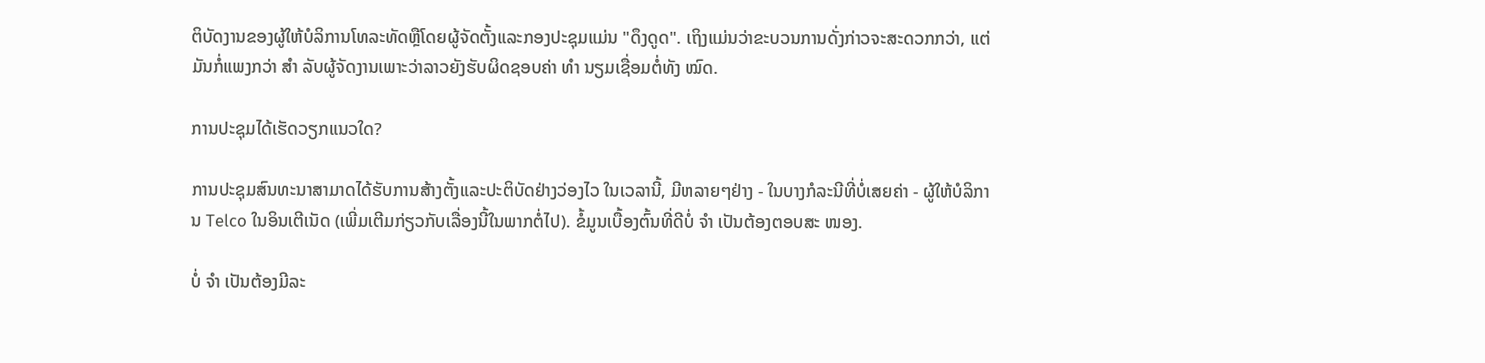ຕິບັດງານຂອງຜູ້ໃຫ້ບໍລິການໂທລະທັດຫຼືໂດຍຜູ້ຈັດຕັ້ງແລະກອງປະຊຸມແມ່ນ "ດຶງດູດ". ເຖິງແມ່ນວ່າຂະບວນການດັ່ງກ່າວຈະສະດວກກວ່າ, ແຕ່ມັນກໍ່ແພງກວ່າ ສຳ ລັບຜູ້ຈັດງານເພາະວ່າລາວຍັງຮັບຜິດຊອບຄ່າ ທຳ ນຽມເຊື່ອມຕໍ່ທັງ ໝົດ.

ການປະຊຸມໄດ້ເຮັດວຽກແນວໃດ?

ການປະຊຸມສົນທະນາສາມາດໄດ້ຮັບການສ້າງຕັ້ງແລະປະຕິບັດຢ່າງວ່ອງໄວ ໃນເວລານີ້, ມີຫລາຍໆຢ່າງ - ໃນບາງກໍລະນີທີ່ບໍ່ເສຍຄ່າ - ຜູ້ໃຫ້ບໍລິການ Telco ໃນອິນເຕີເນັດ (ເພີ່ມເຕີມກ່ຽວກັບເລື່ອງນີ້ໃນພາກຕໍ່ໄປ). ຂໍ້ມູນເບື້ອງຕົ້ນທີ່ດີບໍ່ ຈຳ ເປັນຕ້ອງຕອບສະ ໜອງ.

ບໍ່ ຈຳ ເປັນຕ້ອງມີລະ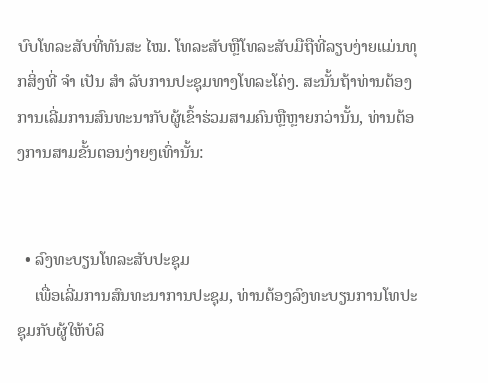ບົບໂທລະສັບທີ່ທັນສະ ໄໝ. ໂທລະສັບຫຼືໂທລະສັບມືຖືທີ່ລຽບງ່າຍແມ່ນທຸກສິ່ງທີ່ ຈຳ ເປັນ ສຳ ລັບການປະຊຸມທາງໂທລະໂຄ່ງ. ສະນັ້ນຖ້າທ່ານຕ້ອງການເລີ່ມການສົນທະນາກັບຜູ້ເຂົ້າຮ່ວມສາມຄົນຫຼືຫຼາຍກວ່ານັ້ນ, ທ່ານຕ້ອງການສາມຂັ້ນຕອນງ່າຍໆເທົ່ານັ້ນ:


  • ລົງທະບຽນໂທລະສັບປະຊຸມ
    ເພື່ອເລີ່ມການສົນທະນາການປະຊຸມ, ທ່ານຕ້ອງລົງທະບຽນການໂທປະຊຸມກັບຜູ້ໃຫ້ບໍລິ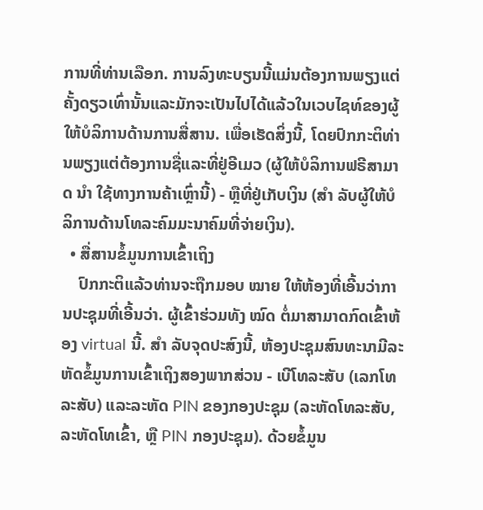ການທີ່ທ່ານເລືອກ. ການລົງທະບຽນນີ້ແມ່ນຕ້ອງການພຽງແຕ່ຄັ້ງດຽວເທົ່ານັ້ນແລະມັກຈະເປັນໄປໄດ້ແລ້ວໃນເວບໄຊທ໌ຂອງຜູ້ໃຫ້ບໍລິການດ້ານການສື່ສານ. ເພື່ອເຮັດສິ່ງນີ້, ໂດຍປົກກະຕິທ່ານພຽງແຕ່ຕ້ອງການຊື່ແລະທີ່ຢູ່ອີເມວ (ຜູ້ໃຫ້ບໍລິການຟຣີສາມາດ ນຳ ໃຊ້ທາງການຄ້າເຫຼົ່ານີ້) - ຫຼືທີ່ຢູ່ເກັບເງິນ (ສຳ ລັບຜູ້ໃຫ້ບໍລິການດ້ານໂທລະຄົມມະນາຄົມທີ່ຈ່າຍເງິນ).
  • ສື່ສານຂໍ້ມູນການເຂົ້າເຖິງ
    ປົກກະຕິແລ້ວທ່ານຈະຖືກມອບ ໝາຍ ໃຫ້ຫ້ອງທີ່ເອີ້ນວ່າການປະຊຸມທີ່ເອີ້ນວ່າ. ຜູ້ເຂົ້າຮ່ວມທັງ ໝົດ ຕໍ່ມາສາມາດກົດເຂົ້າຫ້ອງ virtual ນີ້. ສຳ ລັບຈຸດປະສົງນີ້, ຫ້ອງປະຊຸມສົນທະນາມີລະຫັດຂໍ້ມູນການເຂົ້າເຖິງສອງພາກສ່ວນ - ເບີໂທລະສັບ (ເລກໂທລະສັບ) ແລະລະຫັດ PIN ຂອງກອງປະຊຸມ (ລະຫັດໂທລະສັບ, ລະຫັດໂທເຂົ້າ, ຫຼື PIN ກອງປະຊຸມ). ດ້ວຍຂໍ້ມູນ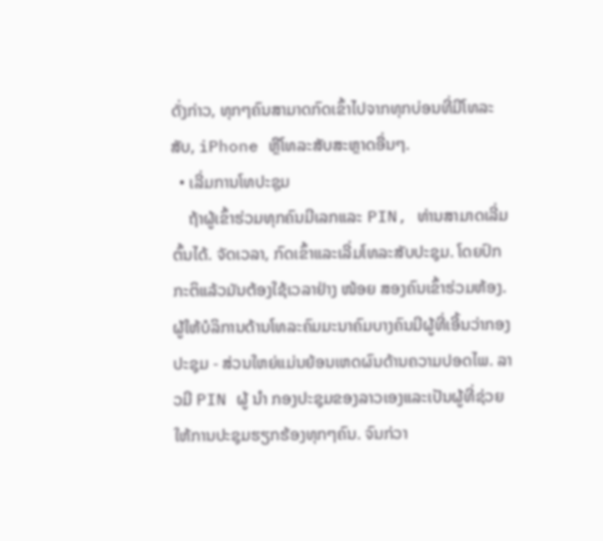ດັ່ງກ່າວ, ທຸກໆຄົນສາມາດກົດເຂົ້າໄປຈາກທຸກບ່ອນທີ່ມີໂທລະສັບ, iPhone ຫຼືໂທລະສັບສະຫຼາດອື່ນໆ.
  • ເລີ່ມການໂທປະຊຸມ
    ຖ້າຜູ້ເຂົ້າຮ່ວມທຸກຄົນມີເລກແລະ PIN, ທ່ານສາມາດເລີ່ມຕົ້ນໄດ້. ຈັດເວລາ, ກົດເຂົ້າແລະເລີ່ມໂທລະສັບປະຊຸມ. ໂດຍປົກກະຕິແລ້ວມັນຕ້ອງໃຊ້ເວລາຢ່າງ ໜ້ອຍ ສອງຄົນເຂົ້າຮ່ວມຫ້ອງ. ຜູ້ໃຫ້ບໍລິການດ້ານໂທລະຄົມມະນາຄົມບາງຄົນມີຜູ້ທີ່ເອີ້ນວ່າກອງປະຊຸມ - ສ່ວນໃຫຍ່ແມ່ນຍ້ອນເຫດຜົນດ້ານຄວາມປອດໄພ. ລາວມີ PIN ຜູ້ ນຳ ກອງປະຊຸມຂອງລາວເອງແລະເປັນຜູ້ທີ່ຊ່ວຍໃຫ້ການປະຊຸມຮຽກຮ້ອງທຸກໆຄົນ. ຈົນກ່ວາ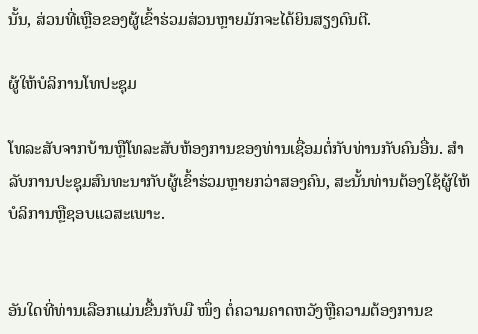ນັ້ນ, ສ່ວນທີ່ເຫຼືອຂອງຜູ້ເຂົ້າຮ່ວມສ່ວນຫຼາຍມັກຈະໄດ້ຍິນສຽງດົນຕີ.

ຜູ້ໃຫ້ບໍລິການໂທປະຊຸມ

ໂທລະສັບຈາກບ້ານຫຼືໂທລະສັບຫ້ອງການຂອງທ່ານເຊື່ອມຕໍ່ກັບທ່ານກັບຄົນອື່ນ. ສຳ ລັບການປະຊຸມສົນທະນາກັບຜູ້ເຂົ້າຮ່ວມຫຼາຍກວ່າສອງຄົນ, ສະນັ້ນທ່ານຕ້ອງໃຊ້ຜູ້ໃຫ້ບໍລິການຫຼືຊອບແວສະເພາະ.


ອັນໃດທີ່ທ່ານເລືອກແມ່ນຂື້ນກັບມື ໜຶ່ງ ຕໍ່ຄວາມຄາດຫວັງຫຼືຄວາມຕ້ອງການຂ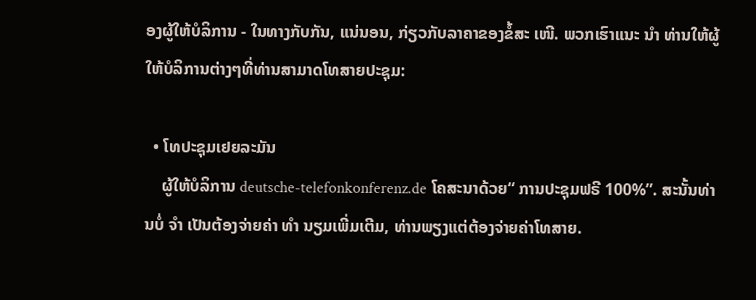ອງຜູ້ໃຫ້ບໍລິການ - ໃນທາງກັບກັນ, ແນ່ນອນ, ກ່ຽວກັບລາຄາຂອງຂໍ້ສະ ເໜີ. ພວກເຮົາແນະ ນຳ ທ່ານໃຫ້ຜູ້ໃຫ້ບໍລິການຕ່າງໆທີ່ທ່ານສາມາດໂທສາຍປະຊຸມ:

  • ໂທປະຊຸມເຢຍລະມັນ
    ຜູ້ໃຫ້ບໍລິການ deutsche-telefonkonferenz.de ໂຄສະນາດ້ວຍ“ ການປະຊຸມຟຣີ 100%”. ສະນັ້ນທ່ານບໍ່ ຈຳ ເປັນຕ້ອງຈ່າຍຄ່າ ທຳ ນຽມເພີ່ມເຕີມ, ທ່ານພຽງແຕ່ຕ້ອງຈ່າຍຄ່າໂທສາຍ.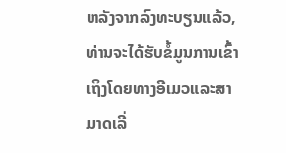ຫລັງຈາກລົງທະບຽນແລ້ວ, ທ່ານຈະໄດ້ຮັບຂໍ້ມູນການເຂົ້າເຖິງໂດຍທາງອີເມວແລະສາມາດເລີ່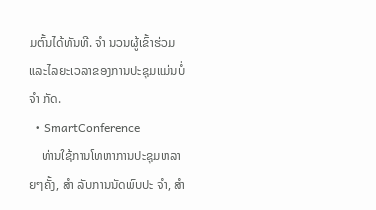ມຕົ້ນໄດ້ທັນທີ. ຈຳ ນວນຜູ້ເຂົ້າຮ່ວມແລະໄລຍະເວລາຂອງການປະຊຸມແມ່ນບໍ່ ຈຳ ກັດ.
  • SmartConference
    ທ່ານໃຊ້ການໂທຫາການປະຊຸມຫລາຍໆຄັ້ງ, ສຳ ລັບການນັດພົບປະ ຈຳ, ສຳ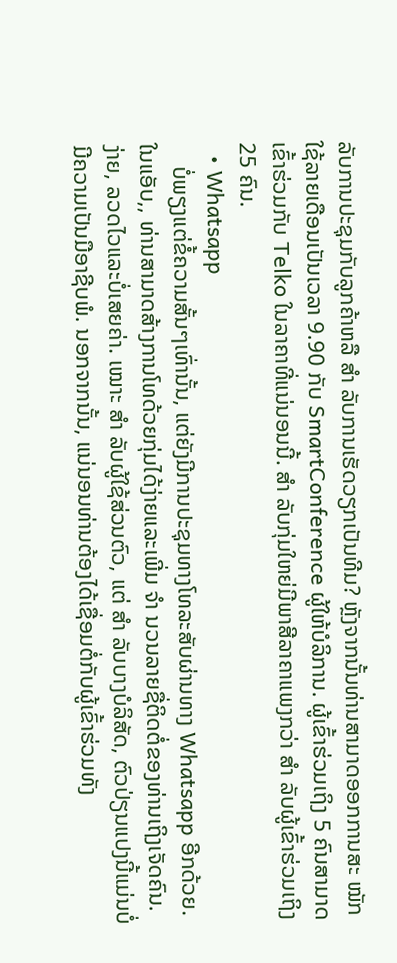ລັບການປະຊຸມກັບລູກຄ້າຫລື ສຳ ລັບການເຮັດວຽກເປັນທີມ? ຫຼັງຈາກນັ້ນທ່ານສາມາດອອກການສະ ໝັກ ໃຊ້ລາຍເດືອນເປັນເວລາ 9.90 ກັບ SmartConference ຜູ້ໃຫ້ບໍລິການ. ຜູ້ເຂົ້າຮ່ວມເຖິງ 5 ຄົນສາມາດເຂົ້າຮ່ວມກັບ Telko ໃນລາຄາທີ່ແນ່ນອນນີ້. ສຳ ລັບກຸ່ມໃຫຍ່ມີພາສີລາຄາແພງກວ່າ ສຳ ລັບຜູ້ເຂົ້າຮ່ວມເຖິງ 25 ຄົນ.
  • Whatsapp
    ບໍ່ພຽງແຕ່ຂໍ້ຄວາມສັ້ນໆເທົ່ານັ້ນ, ແຕ່ຍັງມີການປະຊຸມທາງໂທລະສັບຜ່ານທາງ Whatsapp ອີກດ້ວຍ. ໃນແອັບ,, ທ່ານສາມາດສ້າງການໂທດ້ວຍກຸ່ມໄດ້ງ່າຍແລະເພີ່ມ ຈຳ ນວນລາຍຊື່ຕິດຕໍ່ຂອງທ່ານເຖິງເຈັດຄົນ. ງ່າຍ, ລວດໄວແລະບໍ່ເສຍຄ່າ. ເໝາະ ສຳ ລັບຜູ້ໃຊ້ສ່ວນຕົວ, ແຕ່ ສຳ ລັບບາງບໍລິສັດ, ຕົວປ່ຽນແປງນີ້ແມ່ນບໍ່ມີຄວາມເປັນມືອາຊີບພໍ. ນອກຈາກນັ້ນ, ແນ່ນອນທ່ານຕ້ອງໄດ້ເຊື່ອມຕໍ່ກັບຜູ້ເຂົ້າຮ່ວມທັງ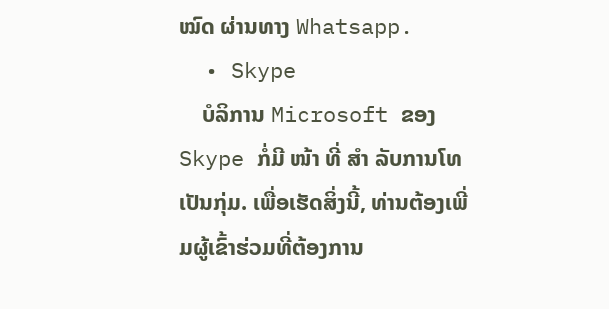ໝົດ ຜ່ານທາງ Whatsapp.
  • Skype
    ບໍລິການ Microsoft ຂອງ Skype ກໍ່ມີ ໜ້າ ທີ່ ສຳ ລັບການໂທເປັນກຸ່ມ. ເພື່ອເຮັດສິ່ງນີ້, ທ່ານຕ້ອງເພີ່ມຜູ້ເຂົ້າຮ່ວມທີ່ຕ້ອງການ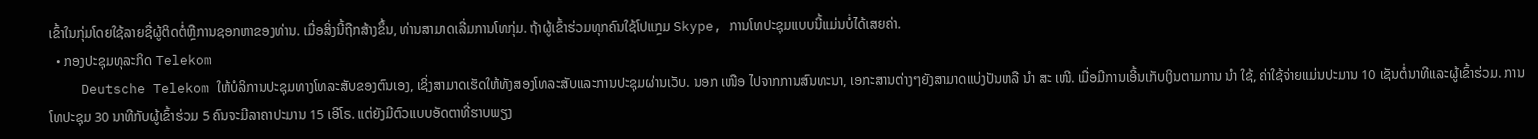ເຂົ້າໃນກຸ່ມໂດຍໃຊ້ລາຍຊື່ຜູ້ຕິດຕໍ່ຫຼືການຊອກຫາຂອງທ່ານ. ເມື່ອສິ່ງນີ້ຖືກສ້າງຂຶ້ນ, ທ່ານສາມາດເລີ່ມການໂທກຸ່ມ. ຖ້າຜູ້ເຂົ້າຮ່ວມທຸກຄົນໃຊ້ໂປແກຼມ Skype, ການໂທປະຊຸມແບບນີ້ແມ່ນບໍ່ໄດ້ເສຍຄ່າ.
  • ກອງປະຊຸມທຸລະກິດ Telekom
    Deutsche Telekom ໃຫ້ບໍລິການປະຊຸມທາງໂທລະສັບຂອງຕົນເອງ, ເຊິ່ງສາມາດເຮັດໃຫ້ທັງສອງໂທລະສັບແລະການປະຊຸມຜ່ານເວັບ. ນອກ ເໜືອ ໄປຈາກການສົນທະນາ, ເອກະສານຕ່າງໆຍັງສາມາດແບ່ງປັນຫລື ນຳ ສະ ເໜີ. ເມື່ອມີການເອີ້ນເກັບເງິນຕາມການ ນຳ ໃຊ້, ຄ່າໃຊ້ຈ່າຍແມ່ນປະມານ 10 ເຊັນຕໍ່ນາທີແລະຜູ້ເຂົ້າຮ່ວມ. ການໂທປະຊຸມ 30 ນາທີກັບຜູ້ເຂົ້າຮ່ວມ 5 ຄົນຈະມີລາຄາປະມານ 15 ເອີໂຣ. ແຕ່ຍັງມີຕົວແບບອັດຕາທີ່ຮາບພຽງ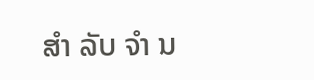ສຳ ລັບ ຈຳ ນ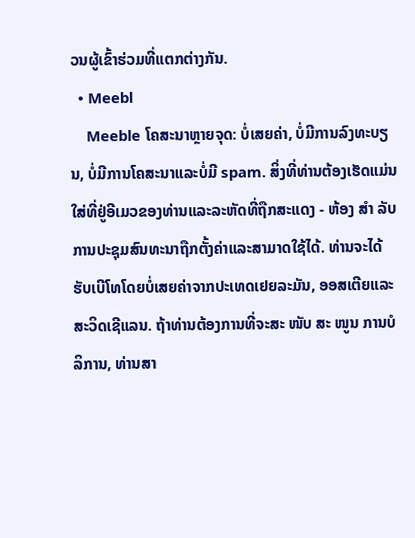ວນຜູ້ເຂົ້າຮ່ວມທີ່ແຕກຕ່າງກັນ.
  • Meebl
    Meeble ໂຄສະນາຫຼາຍຈຸດ: ບໍ່ເສຍຄ່າ, ບໍ່ມີການລົງທະບຽນ, ບໍ່ມີການໂຄສະນາແລະບໍ່ມີ spam. ສິ່ງທີ່ທ່ານຕ້ອງເຮັດແມ່ນໃສ່ທີ່ຢູ່ອີເມວຂອງທ່ານແລະລະຫັດທີ່ຖືກສະແດງ - ຫ້ອງ ສຳ ລັບການປະຊຸມສົນທະນາຖືກຕັ້ງຄ່າແລະສາມາດໃຊ້ໄດ້. ທ່ານຈະໄດ້ຮັບເບີໂທໂດຍບໍ່ເສຍຄ່າຈາກປະເທດເຢຍລະມັນ, ອອສເຕີຍແລະສະວິດເຊີແລນ. ຖ້າທ່ານຕ້ອງການທີ່ຈະສະ ໜັບ ສະ ໜູນ ການບໍລິການ, ທ່ານສາ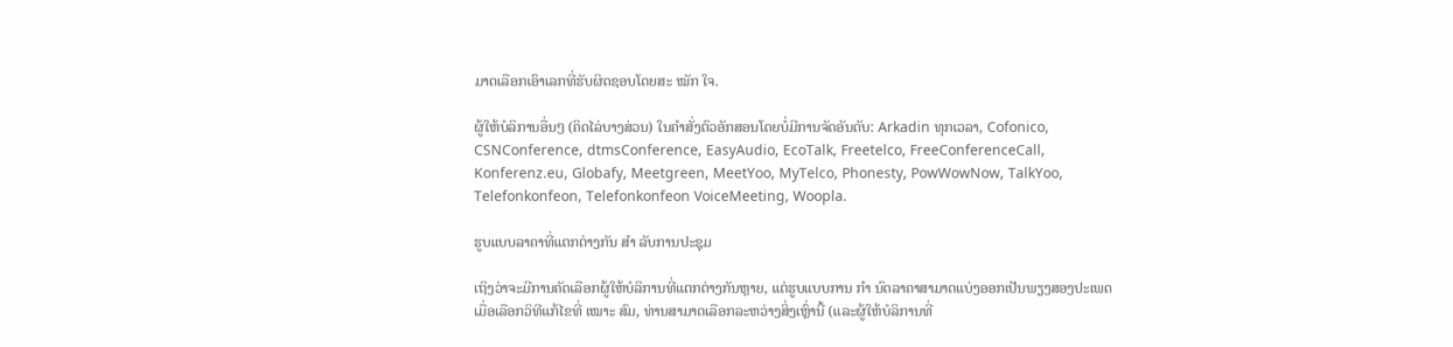ມາດເລືອກເອົາເລກທີ່ຮັບຜິດຊອບໂດຍສະ ໝັກ ໃຈ.

ຜູ້ໃຫ້ບໍລິການອື່ນໆ (ຄິດໄລ່ບາງສ່ວນ) ໃນຄໍາສັ່ງຕົວອັກສອນໂດຍບໍ່ມີການຈັດອັນດັບ: Arkadin ທຸກເວລາ, Cofonico, CSNConference, dtmsConference, EasyAudio, EcoTalk, Freetelco, FreeConferenceCall, Konferenz.eu, Globafy, Meetgreen, MeetYoo, MyTelco, Phonesty, PowWowNow, TalkYoo, Telefonkonfeon, Telefonkonfeon VoiceMeeting, Woopla.

ຮູບແບບລາຄາທີ່ແຕກຕ່າງກັນ ສຳ ລັບການປະຊຸມ

ເຖິງວ່າຈະມີການຄັດເລືອກຜູ້ໃຫ້ບໍລິການທີ່ແຕກຕ່າງກັນຫຼາຍ, ແຕ່ຮູບແບບການ ກຳ ນົດລາຄາສາມາດແບ່ງອອກເປັນພຽງສອງປະເພດ ເມື່ອເລືອກວິທີແກ້ໄຂທີ່ ເໝາະ ສົມ, ທ່ານສາມາດເລືອກລະຫວ່າງສິ່ງເຫຼົ່ານີ້ (ແລະຜູ້ໃຫ້ບໍລິການທີ່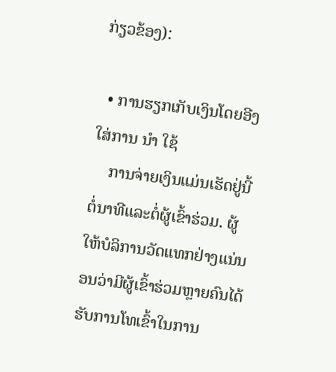ກ່ຽວຂ້ອງ):

  • ການຮຽກເກັບເງິນໂດຍອີງໃສ່ການ ນຳ ໃຊ້
    ການຈ່າຍເງິນແມ່ນເຮັດຢູ່ນີ້ຕໍ່ນາທີແລະຕໍ່ຜູ້ເຂົ້າຮ່ວມ. ຜູ້ໃຫ້ບໍລິການວັດແທກຢ່າງແນ່ນອນວ່າມີຜູ້ເຂົ້າຮ່ວມຫຼາຍຄົນໄດ້ຮັບການໂທເຂົ້າໃນການ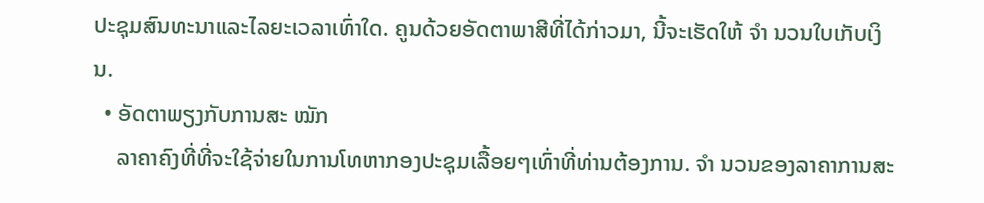ປະຊຸມສົນທະນາແລະໄລຍະເວລາເທົ່າໃດ. ຄູນດ້ວຍອັດຕາພາສີທີ່ໄດ້ກ່າວມາ, ນີ້ຈະເຮັດໃຫ້ ຈຳ ນວນໃບເກັບເງິນ.
  • ອັດຕາພຽງກັບການສະ ໝັກ
    ລາຄາຄົງທີ່ທີ່ຈະໃຊ້ຈ່າຍໃນການໂທຫາກອງປະຊຸມເລື້ອຍໆເທົ່າທີ່ທ່ານຕ້ອງການ. ຈຳ ນວນຂອງລາຄາການສະ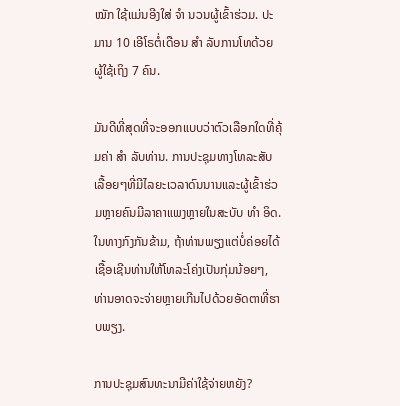ໝັກ ໃຊ້ແມ່ນອີງໃສ່ ຈຳ ນວນຜູ້ເຂົ້າຮ່ວມ. ປະມານ 10 ເອີໂຣຕໍ່ເດືອນ ສຳ ລັບການໂທດ້ວຍຜູ້ໃຊ້ເຖິງ 7 ຄົນ.

ມັນດີທີ່ສຸດທີ່ຈະອອກແບບວ່າຕົວເລືອກໃດທີ່ຄຸ້ມຄ່າ ສຳ ລັບທ່ານ. ການປະຊຸມທາງໂທລະສັບເລື້ອຍໆທີ່ມີໄລຍະເວລາດົນນານແລະຜູ້ເຂົ້າຮ່ວມຫຼາຍຄົນມີລາຄາແພງຫຼາຍໃນສະບັບ ທຳ ອິດ. ໃນທາງກົງກັນຂ້າມ, ຖ້າທ່ານພຽງແຕ່ບໍ່ຄ່ອຍໄດ້ເຊື້ອເຊີນທ່ານໃຫ້ໂທລະໂຄ່ງເປັນກຸ່ມນ້ອຍໆ, ທ່ານອາດຈະຈ່າຍຫຼາຍເກີນໄປດ້ວຍອັດຕາທີ່ຮາບພຽງ.

ການປະຊຸມສົນທະນາມີຄ່າໃຊ້ຈ່າຍຫຍັງ?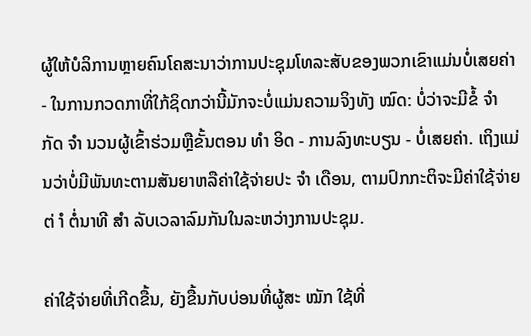ຜູ້ໃຫ້ບໍລິການຫຼາຍຄົນໂຄສະນາວ່າການປະຊຸມໂທລະສັບຂອງພວກເຂົາແມ່ນບໍ່ເສຍຄ່າ - ໃນການກວດກາທີ່ໃກ້ຊິດກວ່ານີ້ມັກຈະບໍ່ແມ່ນຄວາມຈິງທັງ ໝົດ: ບໍ່ວ່າຈະມີຂໍ້ ຈຳ ກັດ ຈຳ ນວນຜູ້ເຂົ້າຮ່ວມຫຼືຂັ້ນຕອນ ທຳ ອິດ - ການລົງທະບຽນ - ບໍ່ເສຍຄ່າ. ເຖິງແມ່ນວ່າບໍ່ມີພັນທະຕາມສັນຍາຫລືຄ່າໃຊ້ຈ່າຍປະ ຈຳ ເດືອນ, ຕາມປົກກະຕິຈະມີຄ່າໃຊ້ຈ່າຍຕ່ ຳ ຕໍ່ນາທີ ສຳ ລັບເວລາລົມກັນໃນລະຫວ່າງການປະຊຸມ.

ຄ່າໃຊ້ຈ່າຍທີ່ເກີດຂື້ນ, ຍັງຂື້ນກັບບ່ອນທີ່ຜູ້ສະ ໝັກ ໃຊ້ທີ່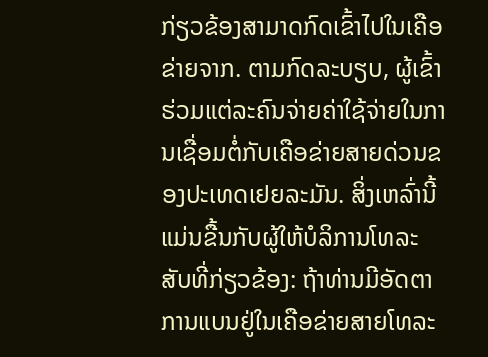ກ່ຽວຂ້ອງສາມາດກົດເຂົ້າໄປໃນເຄືອຂ່າຍຈາກ. ຕາມກົດລະບຽບ, ຜູ້ເຂົ້າຮ່ວມແຕ່ລະຄົນຈ່າຍຄ່າໃຊ້ຈ່າຍໃນການເຊື່ອມຕໍ່ກັບເຄືອຂ່າຍສາຍດ່ວນຂອງປະເທດເຢຍລະມັນ. ສິ່ງເຫລົ່ານີ້ແມ່ນຂື້ນກັບຜູ້ໃຫ້ບໍລິການໂທລະສັບທີ່ກ່ຽວຂ້ອງ: ຖ້າທ່ານມີອັດຕາການແບນຢູ່ໃນເຄືອຂ່າຍສາຍໂທລະ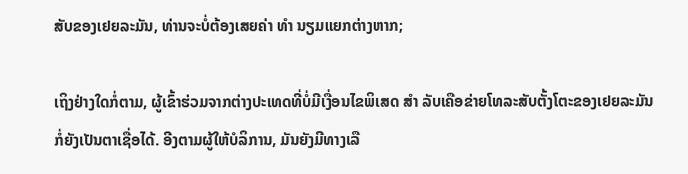ສັບຂອງເຢຍລະມັນ, ທ່ານຈະບໍ່ຕ້ອງເສຍຄ່າ ທຳ ນຽມແຍກຕ່າງຫາກ;

ເຖິງຢ່າງໃດກໍ່ຕາມ, ຜູ້ເຂົ້າຮ່ວມຈາກຕ່າງປະເທດທີ່ບໍ່ມີເງື່ອນໄຂພິເສດ ສຳ ລັບເຄືອຂ່າຍໂທລະສັບຕັ້ງໂຕະຂອງເຢຍລະມັນກໍ່ຍັງເປັນຕາເຊື່ອໄດ້. ອີງຕາມຜູ້ໃຫ້ບໍລິການ, ມັນຍັງມີທາງເລື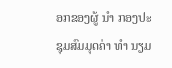ອກຂອງຜູ້ ນຳ ກອງປະຊຸມສົມມຸດຄ່າ ທຳ ນຽມ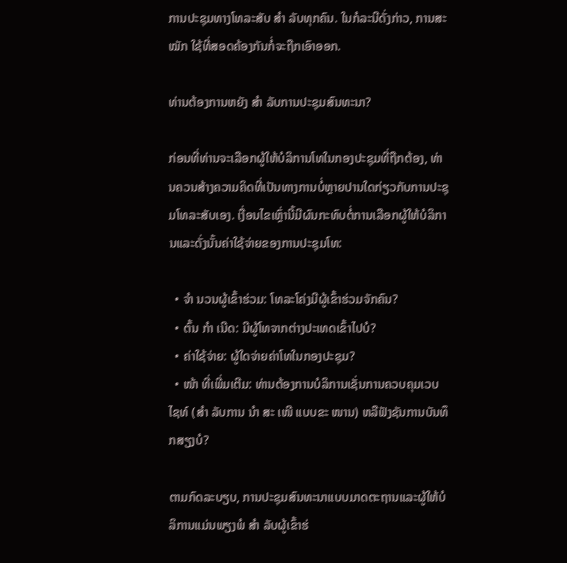ການປະຊຸມທາງໂທລະສັບ ສຳ ລັບທຸກຄົນ. ໃນກໍລະນີດັ່ງກ່າວ, ການສະ ໝັກ ໃຊ້ທີ່ສອດຄ້ອງກັນກໍ່ຈະຖືກເອົາອອກ.

ທ່ານຕ້ອງການຫຍັງ ສຳ ລັບການປະຊຸມສົນທະນາ?

ກ່ອນທີ່ທ່ານຈະເລືອກຜູ້ໃຫ້ບໍລິການໂທໃນກອງປະຊຸມທີ່ຖືກຕ້ອງ, ທ່ານຄວນສ້າງຄວາມຄິດທີ່ເປັນທາງການບໍ່ຫຼາຍປານໃດກ່ຽວກັບການປະຊຸມໂທລະສັບເອງ. ເງື່ອນໄຂເຫຼົ່ານີ້ມີຜົນກະທົບຕໍ່ການເລືອກຜູ້ໃຫ້ບໍລິການແລະດັ່ງນັ້ນຄ່າໃຊ້ຈ່າຍຂອງການປະຊຸມໂທ:

  • ຈຳ ນວນຜູ້ເຂົ້າຮ່ວມ: ໂທລະໂຄ່ງມີຜູ້ເຂົ້າຮ່ວມຈັກຄົນ?
  • ຕົ້ນ ກຳ ເນີດ: ມີຜູ້ໂທຈາກຕ່າງປະເທດເຂົ້າໄປບໍ?
  • ຄ່າໃຊ້ຈ່າຍ: ຜູ້ໃດຈ່າຍຄ່າໂທໃນກອງປະຊຸມ?
  • ໜ້າ ທີ່ເພີ່ມເຕີມ: ທ່ານຕ້ອງການບໍລິການເຊັ່ນການຄວບຄຸມເວບໄຊທ໌ (ສຳ ລັບການ ນຳ ສະ ເໜີ ແບບຂະ ໜານ) ຫລືຟັງຊັນການບັນທຶກສຽງບໍ?

ຕາມກົດລະບຽບ, ການປະຊຸມສົນທະນາແບບມາດຕະຖານແລະຜູ້ໃຫ້ບໍລິການແມ່ນພຽງພໍ ສຳ ລັບຜູ້ເຂົ້າຮ່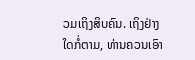ວມເຖິງສິບຄົນ. ເຖິງຢ່າງໃດກໍ່ຕາມ, ທ່ານຄວນເອົາ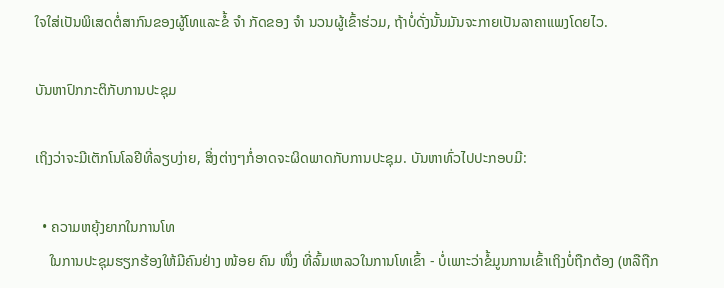ໃຈໃສ່ເປັນພິເສດຕໍ່ສາກົນຂອງຜູ້ໂທແລະຂໍ້ ຈຳ ກັດຂອງ ຈຳ ນວນຜູ້ເຂົ້າຮ່ວມ, ຖ້າບໍ່ດັ່ງນັ້ນມັນຈະກາຍເປັນລາຄາແພງໂດຍໄວ.

ບັນຫາປົກກະຕິກັບການປະຊຸມ

ເຖິງວ່າຈະມີເຕັກໂນໂລຢີທີ່ລຽບງ່າຍ, ສິ່ງຕ່າງໆກໍ່ອາດຈະຜິດພາດກັບການປະຊຸມ. ບັນຫາທົ່ວໄປປະກອບມີ:

  • ຄວາມຫຍຸ້ງຍາກໃນການໂທ
    ໃນການປະຊຸມຮຽກຮ້ອງໃຫ້ມີຄົນຢ່າງ ໜ້ອຍ ຄົນ ໜຶ່ງ ທີ່ລົ້ມເຫລວໃນການໂທເຂົ້າ - ບໍ່ເພາະວ່າຂໍ້ມູນການເຂົ້າເຖິງບໍ່ຖືກຕ້ອງ (ຫລືຖືກ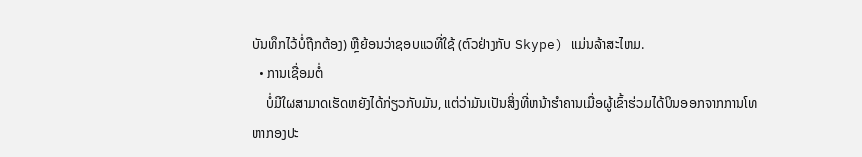ບັນທຶກໄວ້ບໍ່ຖືກຕ້ອງ) ຫຼືຍ້ອນວ່າຊອບແວທີ່ໃຊ້ (ຕົວຢ່າງກັບ Skype) ແມ່ນລ້າສະໄຫມ.
  • ການເຊື່ອມຕໍ່
    ບໍ່ມີໃຜສາມາດເຮັດຫຍັງໄດ້ກ່ຽວກັບມັນ, ແຕ່ວ່າມັນເປັນສິ່ງທີ່ຫນ້າຮໍາຄານເມື່ອຜູ້ເຂົ້າຮ່ວມໄດ້ບິນອອກຈາກການໂທຫາກອງປະ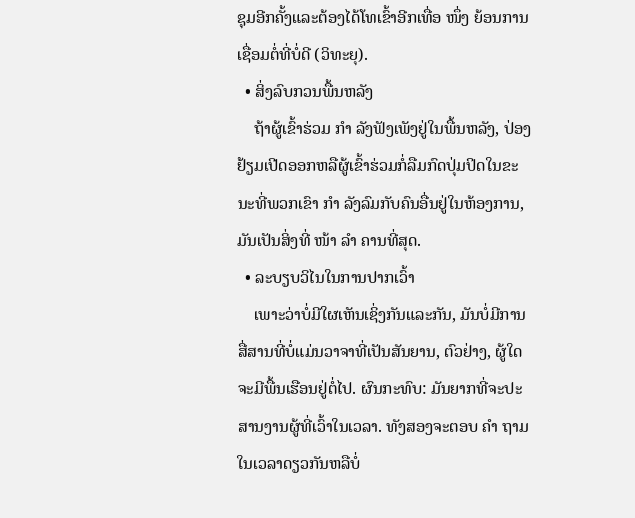ຊຸມອີກຄັ້ງແລະຕ້ອງໄດ້ໂທເຂົ້າອີກເທື່ອ ໜຶ່ງ ຍ້ອນການເຊື່ອມຕໍ່ທີ່ບໍ່ດີ (ວິທະຍຸ).
  • ສິ່ງລົບກວນພື້ນຫລັງ
    ຖ້າຜູ້ເຂົ້າຮ່ວມ ກຳ ລັງຟັງເພັງຢູ່ໃນພື້ນຫລັງ, ປ່ອງຢ້ຽມເປີດອອກຫລືຜູ້ເຂົ້າຮ່ວມກໍ່ລືມກົດປຸ່ມປິດໃນຂະນະທີ່ພວກເຂົາ ກຳ ລັງລົມກັບຄົນອື່ນຢູ່ໃນຫ້ອງການ, ມັນເປັນສິ່ງທີ່ ໜ້າ ລຳ ຄານທີ່ສຸດ.
  • ລະບຽບວິໄນໃນການປາກເວົ້າ
    ເພາະວ່າບໍ່ມີໃຜເຫັນເຊິ່ງກັນແລະກັນ, ມັນບໍ່ມີການສື່ສານທີ່ບໍ່ແມ່ນວາຈາທີ່ເປັນສັນຍານ, ຕົວຢ່າງ, ຜູ້ໃດຈະມີພື້ນເຮືອນຢູ່ຕໍ່ໄປ. ຜົນກະທົບ: ມັນຍາກທີ່ຈະປະສານງານຜູ້ທີ່ເວົ້າໃນເວລາ. ທັງສອງຈະຕອບ ຄຳ ຖາມໃນເວລາດຽວກັນຫລືບໍ່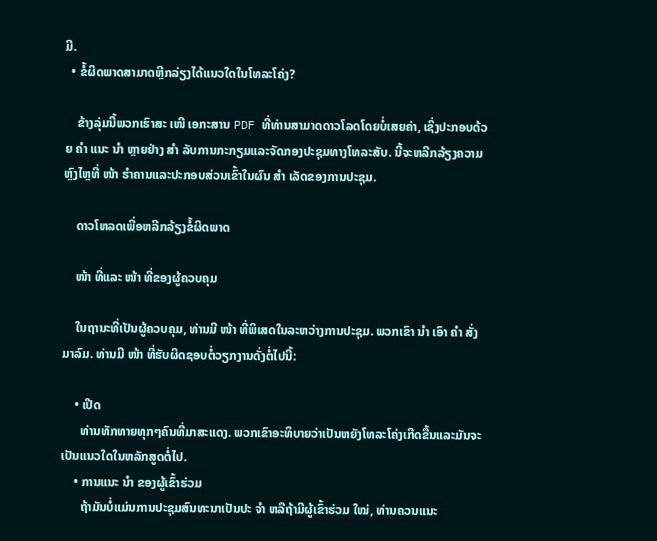ມີ.
  • ຂໍ້ຜິດພາດສາມາດຫຼີກລ່ຽງໄດ້ແນວໃດໃນໂທລະໂຄ່ງ?

    ຂ້າງລຸ່ມນີ້ພວກເຮົາສະ ເໜີ ເອກະສານ PDF ທີ່ທ່ານສາມາດດາວໂລດໂດຍບໍ່ເສຍຄ່າ, ເຊິ່ງປະກອບດ້ວຍ ຄຳ ແນະ ນຳ ຫຼາຍຢ່າງ ສຳ ລັບການກະກຽມແລະຈັດກອງປະຊຸມທາງໂທລະສັບ. ນີ້ຈະຫລີກລ້ຽງຄວາມຫຼົງໄຫຼທີ່ ໜ້າ ຮໍາຄານແລະປະກອບສ່ວນເຂົ້າໃນຜົນ ສຳ ເລັດຂອງການປະຊຸມ.

    ດາວໂຫລດເພື່ອຫລີກລ້ຽງຂໍ້ຜິດພາດ

    ໜ້າ ທີ່ແລະ ໜ້າ ທີ່ຂອງຜູ້ຄວບຄຸມ

    ໃນຖານະທີ່ເປັນຜູ້ຄວບຄຸມ, ທ່ານມີ ໜ້າ ທີ່ພິເສດໃນລະຫວ່າງການປະຊຸມ. ພວກເຂົາ ນຳ ເອົາ ຄຳ ສັ່ງມາລົມ. ທ່ານມີ ໜ້າ ທີ່ຮັບຜິດຊອບຕໍ່ວຽກງານດັ່ງຕໍ່ໄປນີ້:

    • ເປີດ
      ທ່ານທັກທາຍທຸກໆຄົນທີ່ມາສະແດງ. ພວກເຂົາອະທິບາຍວ່າເປັນຫຍັງໂທລະໂຄ່ງເກີດຂື້ນແລະມັນຈະເປັນແນວໃດໃນຫລັກສູດຕໍ່ໄປ.
    • ການແນະ ນຳ ຂອງຜູ້ເຂົ້າຮ່ວມ
      ຖ້າມັນບໍ່ແມ່ນການປະຊຸມສົນທະນາເປັນປະ ຈຳ ຫລືຖ້າມີຜູ້ເຂົ້າຮ່ວມ ໃໝ່, ທ່ານຄວນແນະ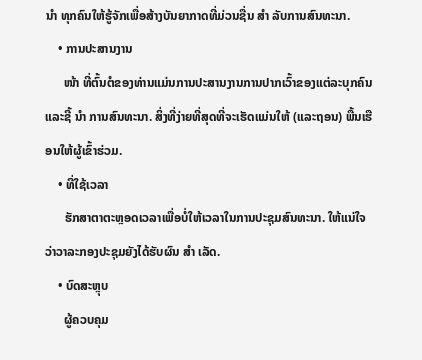ນຳ ທຸກຄົນໃຫ້ຮູ້ຈັກເພື່ອສ້າງບັນຍາກາດທີ່ມ່ວນຊື່ນ ສຳ ລັບການສົນທະນາ.
    • ການປະສານງານ
      ໜ້າ ທີ່ຕົ້ນຕໍຂອງທ່ານແມ່ນການປະສານງານການປາກເວົ້າຂອງແຕ່ລະບຸກຄົນແລະຊີ້ ນຳ ການສົນທະນາ. ສິ່ງທີ່ງ່າຍທີ່ສຸດທີ່ຈະເຮັດແມ່ນໃຫ້ (ແລະຖອນ) ພື້ນເຮືອນໃຫ້ຜູ້ເຂົ້າຮ່ວມ.
    • ທີ່ໃຊ້ເວລາ
      ຮັກສາຕາຕະຫຼອດເວລາເພື່ອບໍ່ໃຫ້ເວລາໃນການປະຊຸມສົນທະນາ. ໃຫ້ແນ່ໃຈວ່າວາລະກອງປະຊຸມຍັງໄດ້ຮັບຜົນ ສຳ ເລັດ.
    • ບົດສະຫຼຸບ
      ຜູ້ຄວບຄຸມ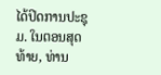ໄດ້ປິດການປະຊຸມ. ໃນຕອນສຸດທ້າຍ, ທ່ານ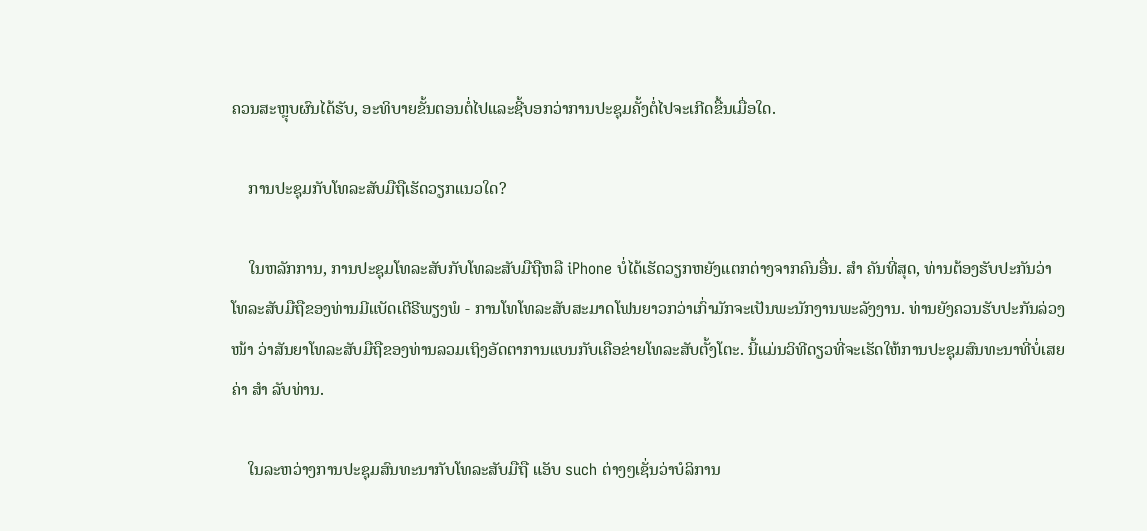ຄວນສະຫຼຸບຜົນໄດ້ຮັບ, ອະທິບາຍຂັ້ນຕອນຕໍ່ໄປແລະຊີ້ບອກວ່າການປະຊຸມຄັ້ງຕໍ່ໄປຈະເກີດຂື້ນເມື່ອໃດ.

    ການປະຊຸມກັບໂທລະສັບມືຖືເຮັດວຽກແນວໃດ?

    ໃນຫລັກການ, ການປະຊຸມໂທລະສັບກັບໂທລະສັບມືຖືຫລື iPhone ບໍ່ໄດ້ເຮັດວຽກຫຍັງແຕກຕ່າງຈາກຄົນອື່ນ. ສຳ ຄັນທີ່ສຸດ, ທ່ານຕ້ອງຮັບປະກັນວ່າໂທລະສັບມືຖືຂອງທ່ານມີແບັດເຕີຣີພຽງພໍ - ການໂທໂທລະສັບສະມາດໂຟນຍາວກວ່າເກົ່າມັກຈະເປັນພະນັກງານພະລັງງານ. ທ່ານຍັງຄວນຮັບປະກັນລ່ວງ ໜ້າ ວ່າສັນຍາໂທລະສັບມືຖືຂອງທ່ານລວມເຖິງອັດຕາການແບນກັບເຄືອຂ່າຍໂທລະສັບຕັ້ງໂຕະ. ນີ້ແມ່ນວິທີດຽວທີ່ຈະເຮັດໃຫ້ການປະຊຸມສົນທະນາທີ່ບໍ່ເສຍຄ່າ ສຳ ລັບທ່ານ.

    ໃນລະຫວ່າງການປະຊຸມສົນທະນາກັບໂທລະສັບມືຖື ແອັບ such ຕ່າງໆເຊັ່ນວ່າບໍລິການ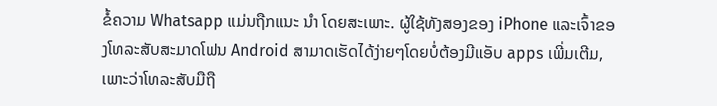ຂໍ້ຄວາມ Whatsapp ແມ່ນຖືກແນະ ນຳ ໂດຍສະເພາະ. ຜູ້ໃຊ້ທັງສອງຂອງ iPhone ແລະເຈົ້າຂອງໂທລະສັບສະມາດໂຟນ Android ສາມາດເຮັດໄດ້ງ່າຍໆໂດຍບໍ່ຕ້ອງມີແອັບ apps ເພີ່ມເຕີມ, ເພາະວ່າໂທລະສັບມືຖື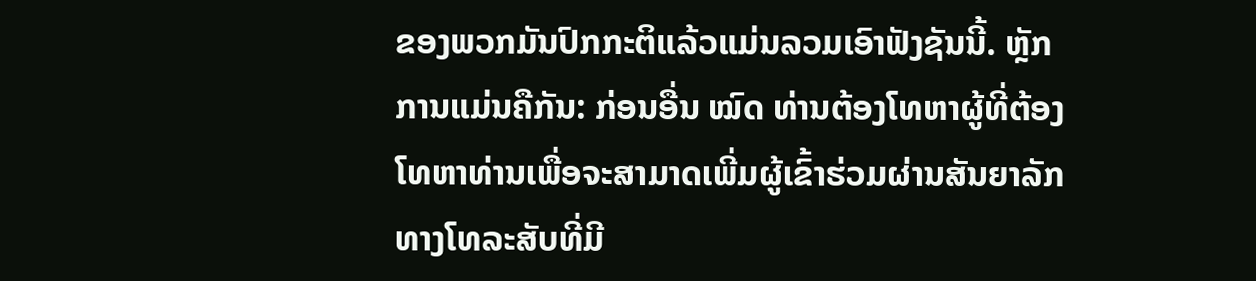ຂອງພວກມັນປົກກະຕິແລ້ວແມ່ນລວມເອົາຟັງຊັນນີ້. ຫຼັກການແມ່ນຄືກັນ: ກ່ອນອື່ນ ໝົດ ທ່ານຕ້ອງໂທຫາຜູ້ທີ່ຕ້ອງໂທຫາທ່ານເພື່ອຈະສາມາດເພີ່ມຜູ້ເຂົ້າຮ່ວມຜ່ານສັນຍາລັກທາງໂທລະສັບທີ່ມີ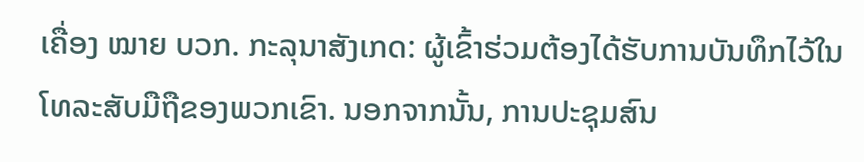ເຄື່ອງ ໝາຍ ບວກ. ກະລຸນາສັງເກດ: ຜູ້ເຂົ້າຮ່ວມຕ້ອງໄດ້ຮັບການບັນທຶກໄວ້ໃນໂທລະສັບມືຖືຂອງພວກເຂົາ. ນອກຈາກນັ້ນ, ການປະຊຸມສົນ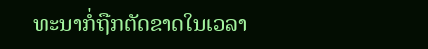ທະນາກໍ່ຖືກຕັດຂາດໃນເວລາ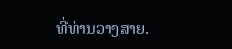ທີ່ທ່ານວາງສາຍ.